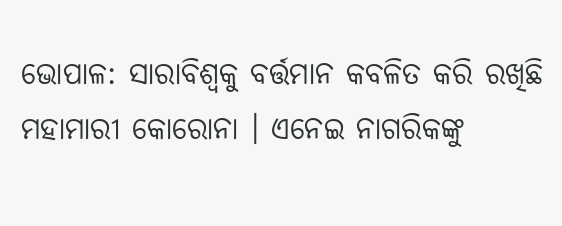ଭୋପାଳ: ସାରାବିଶ୍ବକୁ ବର୍ତ୍ତମାନ କବଳିତ କରି ରଖିଛି ମହାମାରୀ କୋରୋନା । ଏନେଇ ନାଗରିକଙ୍କୁ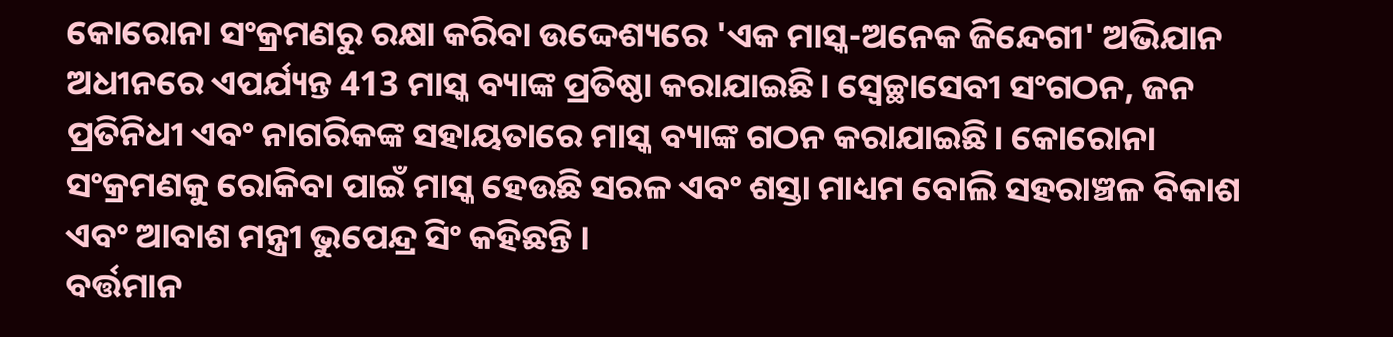କୋରୋନା ସଂକ୍ରମଣରୁ ରକ୍ଷା କରିବା ଉଦ୍ଦେଶ୍ୟରେ 'ଏକ ମାସ୍କ-ଅନେକ ଜିନ୍ଦେଗୀ' ଅଭିଯାନ ଅଧୀନରେ ଏପର୍ଯ୍ୟନ୍ତ 413 ମାସ୍କ ବ୍ୟାଙ୍କ ପ୍ରତିଷ୍ଠା କରାଯାଇଛି। ସ୍ବେଚ୍ଛାସେବୀ ସଂଗଠନ, ଜନ ପ୍ରତିନିଧୀ ଏବଂ ନାଗରିକଙ୍କ ସହାୟତାରେ ମାସ୍କ ବ୍ୟାଙ୍କ ଗଠନ କରାଯାଇଛି। କୋରୋନା ସଂକ୍ରମଣକୁ ରୋକିବା ପାଇଁ ମାସ୍କ ହେଉଛି ସରଳ ଏବଂ ଶସ୍ତା ମାଧ୍ୟମ ବୋଲି ସହରାଞ୍ଚଳ ବିକାଶ ଏବଂ ଆବାଶ ମନ୍ତ୍ରୀ ଭୁପେନ୍ଦ୍ର ସିଂ କହିଛନ୍ତି ।
ବର୍ତ୍ତମାନ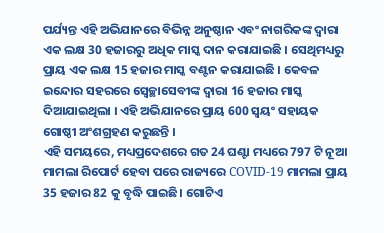ପର୍ଯ୍ୟନ୍ତ ଏହି ଅଭିଯାନରେ ବିଭିନ୍ନ ଅନୁଷ୍ଠାନ ଏବଂ ନାଗରିକଙ୍କ ଦ୍ୱାରା ଏକ ଲକ୍ଷ 30 ହଜାରରୁ ଅଧିକ ମାସ୍କ ଦାନ କରାଯାଇଛି । ସେଥିମଧ୍ୟରୁ ପ୍ରାୟ ଏକ ଲକ୍ଷ 15 ହଜାର ମାସ୍କ ବଣ୍ଟନ କରାଯାଇଛି । କେବଳ ଇନ୍ଦୋର ସହରରେ ସ୍ବେଚ୍ଛାସେବୀଙ୍କ ଦ୍ୱାରା 16 ହଜାର ମାସ୍କ ଦିଆଯାଇଥିଲା । ଏହି ଅଭିଯାନରେ ପ୍ରାୟ 600 ସ୍ୱୟଂ ସହାୟକ ଗୋଷ୍ଠୀ ଅଂଶଗ୍ରହଣ କରୁଛନ୍ତି ।
ଏହି ସମୟରେ, ମଧ୍ୟପ୍ରଦେଶରେ ଗତ 24 ଘଣ୍ଟା ମଧ୍ୟରେ 797 ଟି ନୂଆ ମାମଲା ରିପୋର୍ଟ ହେବା ପରେ ରାଜ୍ୟରେ COVID-19 ମାମଲା ପ୍ରାୟ 35 ହଜାର 82 କୁ ବୃଦ୍ଧି ପାଇଛି। ଗୋଟିଏ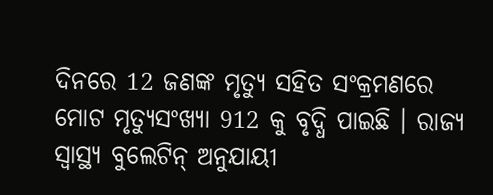ଦିନରେ 12 ଜଣଙ୍କ ମୃତ୍ୟୁ ସହିତ ସଂକ୍ରମଣରେ ମୋଟ ମୃତ୍ୟୁସଂଖ୍ୟା 912 କୁ ବୃଦ୍ଧି ପାଇଛି । ରାଜ୍ୟ ସ୍ୱାସ୍ଥ୍ୟ ବୁଲେଟିନ୍ ଅନୁଯାୟୀ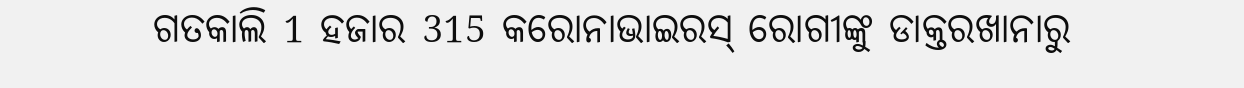ଗତକାଲି 1 ହଜାର 315 କରୋନାଭାଇରସ୍ ରୋଗୀଙ୍କୁ ଡାକ୍ତରଖାନାରୁ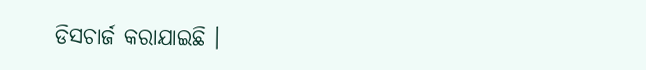ଡିସଚାର୍ଜ କରାଯାଇଛି ।